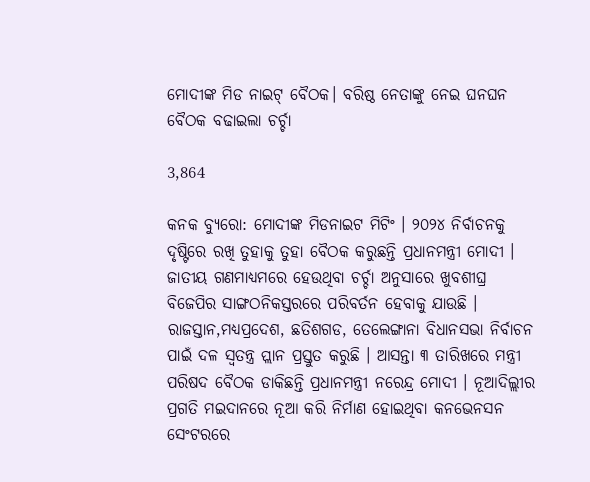ମୋଦୀଙ୍କ ମିଡ ନାଇଟ୍ ବୈଠକ। ବରିଷ୍ଠ ନେତାଙ୍କୁ ନେଇ ଘନଘନ ବୈଠକ ବଢାଇଲା ଚର୍ଚ୍ଚା

3,864

କନକ ବ୍ୟୁରୋ: ମୋଦୀଙ୍କ ମିଡନାଇଟ ମିଟିଂ । ୨୦୨୪ ନିର୍ବାଚନକୁ ଦୃଷ୍ଟିରେ ରଖି ତୁହାକୁ ତୁହା ବୈଠକ କରୁଛନ୍ତି ପ୍ରଧାନମନ୍ତ୍ରୀ ମୋଦୀ । ଜାତୀୟ ଗଣମାଧ୍ୟମରେ ହେଉଥିବା ଚର୍ଚ୍ଚା ଅନୁସାରେ ଖୁବଶୀଘ୍ର ବିଜେପିର ସାଙ୍ଗଠନିକସ୍ତରରେ ପରିବର୍ତନ ହେବାକୁ ଯାଉଛି । ରାଜସ୍ତାନ,ମଧ୍ୟପ୍ରଦେଶ, ଛତିଶଗଡ, ତେଲେଙ୍ଗାନା ବିଧାନସଭା ନିର୍ବାଚନ ପାଇଁ ଦଳ ସ୍ୱତନ୍ତ୍ର ପ୍ଲାନ ପ୍ରସ୍ତୁତ କରୁଛି । ଆସନ୍ତା ୩ ତାରିଖରେ ମନ୍ତ୍ରୀ ପରିଷଦ ବୈଠକ ଡାକିଛନ୍ତି ପ୍ରଧାନମନ୍ତ୍ରୀ ନରେନ୍ଦ୍ର ମୋଦୀ । ନୂଆଦିଲ୍ଲୀର ପ୍ରଗତି ମଇଦାନରେ ନୂଆ କରି ନିର୍ମାଣ ହୋଇଥିବା କନଭେନସନ ସେଂଟରରେ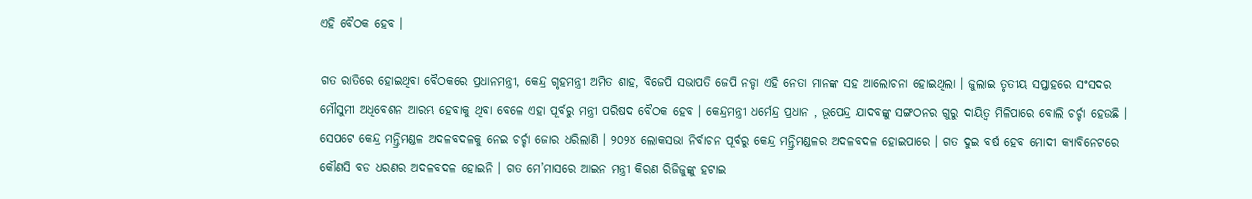ଏହି ବୈଠକ ହେବ ।

ଗତ ରାତିରେ ହୋଇଥିବା ବୈଠକରେ ପ୍ରଧାନମନ୍ତ୍ରୀ, କେନ୍ଦ୍ର ଗୃହମନ୍ତ୍ରୀ ଅମିତ ଶାହ, ବିଜେପି ସଭାପତି ଜେପି ନଡ୍ଡା ଏହି ନେତା ମାନଙ୍କ ସହ ଆଲୋଚନା ହୋଇଥିଲା । ଜୁଲାଇ ତୃତୀୟ ସପ୍ତାହରେ ସଂସଦର ମୌସୁମୀ ଅଧିବେଶନ ଆରମ୍ଭ ହେବାକୁ ଥିବା ବେଳେ ଏହା ପୂର୍ବରୁ ମନ୍ତ୍ରୀ ପରିଷଦ ବୈଠକ ହେବ । କେନ୍ଦ୍ରମନ୍ତ୍ରୀ ଧର୍ମେନ୍ଦ୍ର ପ୍ରଧାନ , ଭୂପେନ୍ଦ୍ର ଯାଦବଙ୍କୁ ସଙ୍ଗଠନର ଗୁରୁ ଦାୟିତ୍ୱ ମିଳିପାରେ ବୋଲି ଚର୍ଚ୍ଚା ହେଉଛି । ସେପଟେ କେନ୍ଦ୍ର ମନ୍ତ୍ରିମଣ୍ଡଳ ଅଦଳବଦଳକୁ ନେଇ ଚର୍ଚ୍ଚା ଜୋର ଧରିଲାଣି । ୨୦୨୪ ଲୋକସଭା ନିର୍ବାଚନ ପୂର୍ବରୁ କେନ୍ଦ୍ର ମନ୍ତ୍ରିମଣ୍ଡଳର ଅଦଳବଦଳ ହୋଇପାରେ । ଗତ ଦୁଇ ବର୍ଷ ହେବ ମୋଦୀ କ୍ୟାବିନେଟରେ କୌଣସି ବଡ ଧରଣର ଅଦଳବଦଳ ହୋଇନି । ଗତ ମେ’ମାସରେ ଆଇନ ମନ୍ତ୍ରୀ କିରଣ ରିଜିଜୁଙ୍କୁ ହଟାଇ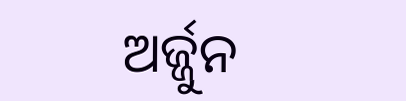ଅର୍ଜ୍ଜୁନ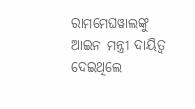ରାମମେଘୱାଲଙ୍କୁ ଆଇନ ମନ୍ତ୍ରୀ ଦାୟିତ୍ୱ ଦେଇଥିଲେ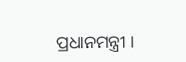ପ୍ରଧାନମନ୍ତ୍ରୀ ।